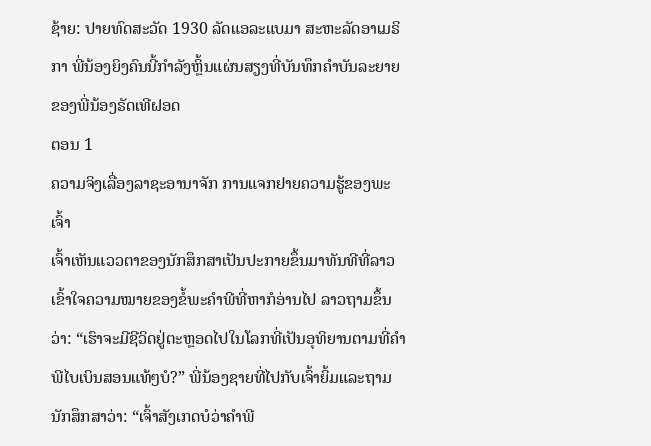ຊ້າຍ: ປາຍທົດສະວັດ 1930 ລັດແອລະແບມາ ສະຫະລັດອາເມຣິກາ ພີ່ນ້ອງຍິງຄົນນີ້ກຳລັງຫຼິ້ນແຜ່ນສຽງທີ່ບັນທຶກຄຳບັນລະຍາຍຂອງພີ່ນ້ອງຣັດເທີຝອດ
ຕອນ 1
ຄວາມຈິງເລື່ອງລາຊະອານາຈັກ ການແຈກຢາຍຄວາມຮູ້ຂອງພະເຈົ້າ
ເຈົ້າເຫັນແວວຕາຂອງນັກສຶກສາເປັນປະກາຍຂຶ້ນມາທັນທີທີ່ລາວເຂົ້າໃຈຄວາມໝາຍຂອງຂໍ້ພະຄຳພີທີ່ຫາກໍອ່ານໄປ ລາວຖາມຂຶ້ນວ່າ: “ເຮົາຈະມີຊີວິດຢູ່ຕະຫຼອດໄປໃນໂລກທີ່ເປັນອຸທິຍານຕາມທີ່ຄຳພີໄບເບິນສອນແທ້ໆບໍ?” ພີ່ນ້ອງຊາຍທີ່ໄປກັບເຈົ້າຍິ້ມແລະຖາມນັກສຶກສາວ່າ: “ເຈົ້າສັງເກດບໍວ່າຄຳພີ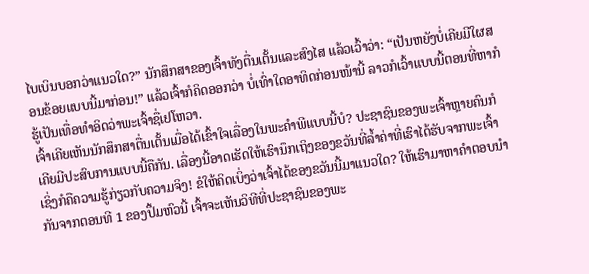ໄບເບິນບອກວ່າແນວໃດ?” ນັກສຶກສາຂອງເຈົ້າທັງຕື່ນເຕັ້ນແລະສົງໄສ ແລ້ວເວົ້າວ່າ: “ເປັນຫຍັງບໍ່ເຄີຍມີໃຜສອນຂ້ອຍແບບນີ້ມາກ່ອນ!” ແລ້ວເຈົ້າກໍຄິດອອກວ່າ ບໍ່ເທົ່າໃດອາທິດກ່ອນໜ້ານີ້ ລາວກໍເວົ້າແບບນີ້ຕອນທີ່ຫາກໍຮູ້ເປັນເທື່ອທຳອິດວ່າພະເຈົ້າຊື່ເຢໂຫວາ.
ເຈົ້າເຄີຍເຫັນນັກສຶກສາຕື່ນເຕັ້ນເມື່ອໄດ້ເຂົ້າໃຈເລື່ອງໃນພະຄຳພີແບບນີ້ບໍ? ປະຊາຊົນຂອງພະເຈົ້າຫຼາຍຄົນກໍເຄີຍມີປະສົບການແບບນີ້ຄືກັນ. ເລື່ອງນີ້ອາດເຮັດໃຫ້ເຮົານຶກເຖິງຂອງຂວັນທີ່ລ້ຳຄ່າທີ່ເຮົາໄດ້ຮັບຈາກພະເຈົ້າ ເຊິ່ງກໍຄືຄວາມຮູ້ກ່ຽວກັບຄວາມຈິງ! ຂໍໃຫ້ຄິດເບິ່ງວ່າເຈົ້າໄດ້ຂອງຂວັນນີ້ມາແນວໃດ? ໃຫ້ເຮົາມາຫາຄຳຕອບນຳກັນຈາກຕອນທີ 1 ຂອງປຶ້ມຫົວນີ້ ເຈົ້າຈະເຫັນວິທີທີ່ປະຊາຊົນຂອງພະ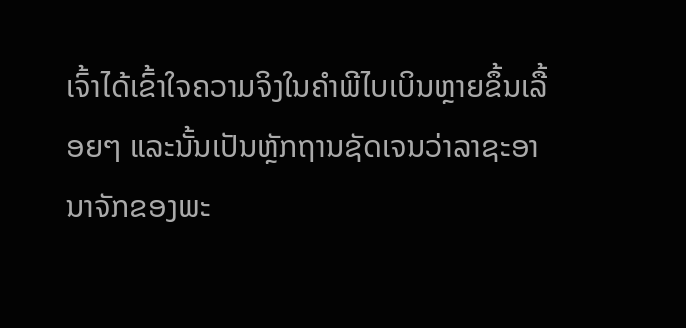ເຈົ້າໄດ້ເຂົ້າໃຈຄວາມຈິງໃນຄຳພີໄບເບິນຫຼາຍຂຶ້ນເລື້ອຍໆ ແລະນັ້ນເປັນຫຼັກຖານຊັດເຈນວ່າລາຊະອານາຈັກຂອງພະ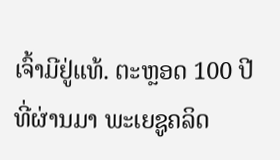ເຈົ້າມີຢູ່ແທ້. ຕະຫຼອດ 100 ປີທີ່ຜ່ານມາ ພະເຍຊູຄລິດ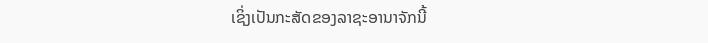ເຊິ່ງເປັນກະສັດຂອງລາຊະອານາຈັກນີ້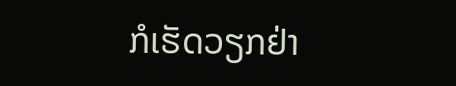ກໍເຮັດວຽກຢ່າ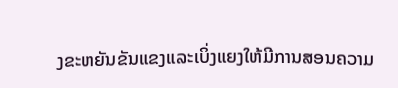ງຂະຫຍັນຂັນແຂງແລະເບິ່ງແຍງໃຫ້ມີການສອນຄວາມ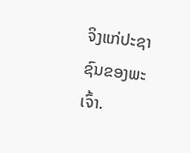ຈິງແກ່ປະຊາຊົນຂອງພະເຈົ້າ.